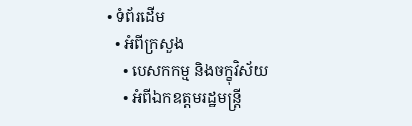• ទំព័រដើម
  • អំពីក្រសួង
    • បេសកកម្ម និងចក្ខុវិស័យ
    • អំពីឯកឧត្តមរដ្ឋមន្ត្រី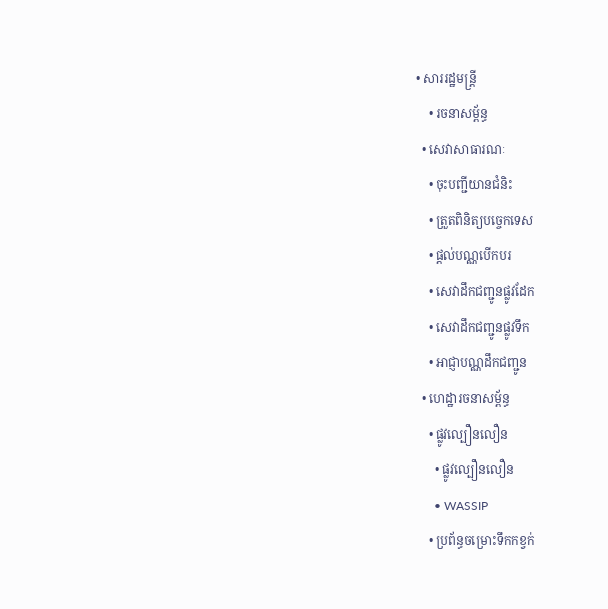• សាររដ្ឋមន្ត្រី
    • រចនាសម្ព័ន្ធ
  • សេវាសាធារណៈ
    • ចុះបញ្ជីយានជំនិះ
    • ត្រួតពិនិត្យបច្ចេកទេស
    • ផ្តល់បណ្ណបើកបរ
    • សេវាដឹកជញ្ជូនផ្លូវដែក
    • សេវាដឹកជញ្ជូនផ្លូវទឹក
    • អាជ្ញាបណ្ណដឹកជញ្ជូន
  • ហេដ្ឋារចនាសម្ព័ន្ធ
    • ផ្លូវល្បឿនលឿន
      • ផ្លូវល្បឿនលឿន
      • WASSIP
    • ប្រព័ន្ធចម្រោះទឹកកខ្វក់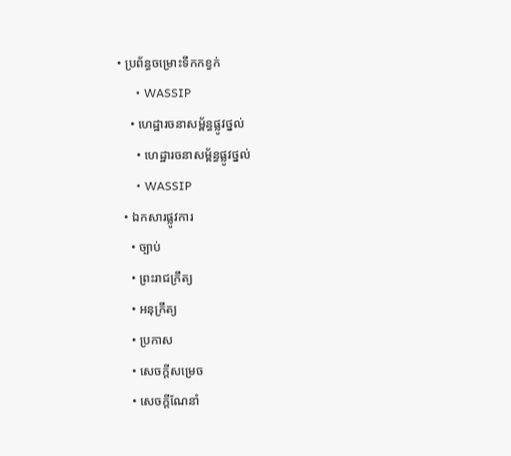• ប្រព័ន្ធចម្រោះទឹកកខ្វក់
      • WASSIP
    • ហេដ្ឋារចនាសម្ព័ន្ធផ្លូវថ្នល់
      • ហេដ្ឋារចនាសម្ព័ន្ធផ្លូវថ្នល់
      • WASSIP
  • ឯកសារផ្លូវការ
    • ច្បាប់
    • ព្រះរាជក្រឹត្យ
    • អនុក្រឹត្យ
    • ប្រកាស
    • សេចក្តីសម្រេច
    • សេចក្តីណែនាំ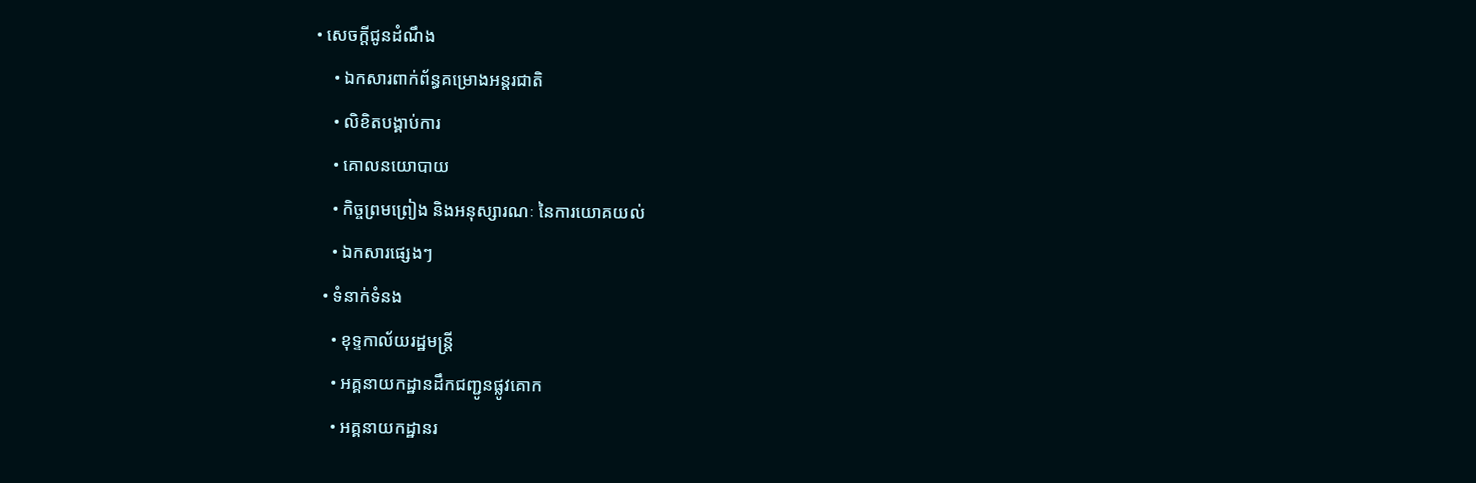• សេចក្តីជូនដំណឹង
    • ឯកសារពាក់ព័ន្ធគម្រោងអន្តរជាតិ
    • លិខិតបង្គាប់ការ
    • គោលនយោបាយ
    • កិច្ចព្រមព្រៀង និងអនុស្សារណៈ នៃការយោគយល់
    • ឯកសារផ្សេងៗ
  • ទំនាក់ទំនង
    • ខុទ្ទកាល័យរដ្ឋមន្ដ្រី
    • អគ្គនាយកដ្ឋានដឹកជញ្ជូនផ្លូវគោក
    • អគ្គនាយកដ្ឋានរ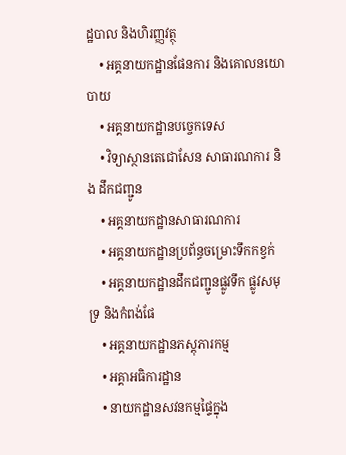ដ្ឋបាល និងហិរញ្ញវត្ថុ
    • អគ្គនាយកដ្ឋានផែនការ និងគោលនយោបាយ
    • អគ្គនាយកដ្ឋានបច្ចេកទេស
    • វិទ្យាស្ថានតេជោសែន សាធារណការ និង ដឹកជញ្ជូន
    • អគ្គនាយកដ្ឋានសាធារណការ
    • អគ្គនាយកដ្ឋានប្រព័ន្ធចម្រោះទឹកកខ្វក់
    • អគ្គនាយកដ្ឋានដឹកជញ្ជូនផ្លូវទឹក ផ្លូវសមុទ្រ និងកំពង់ផែ
    • អគ្គនាយកដ្ឋានភស្តុភារកម្ម
    • អគ្គាអធិការដ្ឋាន
    • នាយកដ្ឋានសវនកម្មផ្ទៃក្នុង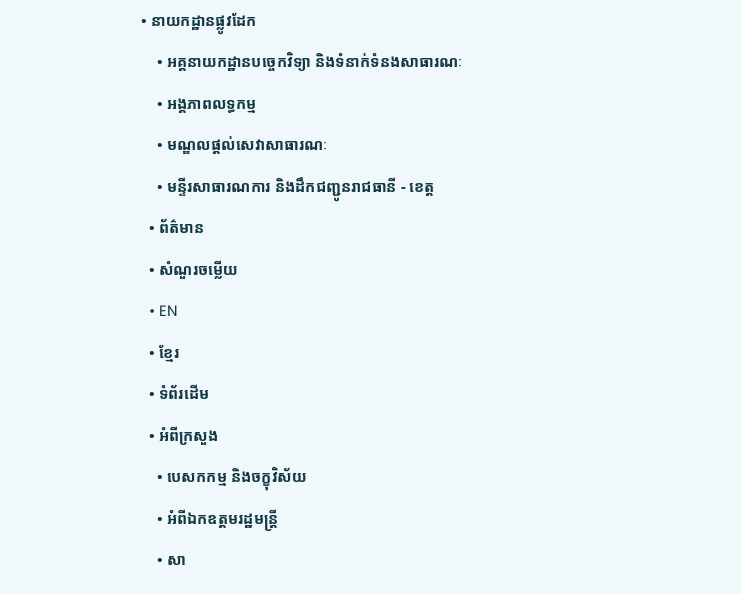• នាយកដ្ឋានផ្លូវដែក
    • អគ្គនាយកដ្ឋានបច្ចេកវិទ្យា និងទំនាក់ទំនងសាធារណៈ
    • អង្គភាពលទ្ធកម្ម
    • មណ្ឌលផ្ដល់សេវាសាធារណៈ
    • មន្ទីរសាធារណការ និងដឹកជញ្ជូនរាជធានី - ខេត្ត
  • ព័ត៌មាន
  • សំណួរចម្លើយ
  • EN
  • ខ្មែរ
  • ទំព័រដើម
  • អំពីក្រសួង
    • បេសកកម្ម និងចក្ខុវិស័យ
    • អំពីឯកឧត្តមរដ្ឋមន្ត្រី
    • សា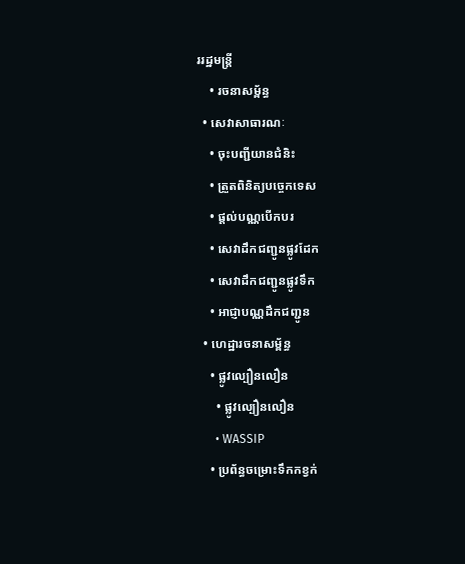ររដ្ឋមន្ត្រី
    • រចនាសម្ព័ន្ធ
  • សេវាសាធារណៈ
    • ចុះបញ្ជីយានជំនិះ
    • ត្រួតពិនិត្យបច្ចេកទេស
    • ផ្តល់បណ្ណបើកបរ
    • សេវាដឹកជញ្ជូនផ្លូវដែក
    • សេវាដឹកជញ្ជូនផ្លូវទឹក
    • អាជ្ញាបណ្ណដឹកជញ្ជូន
  • ហេដ្ឋារចនាសម្ព័ន្ធ
    • ផ្លូវល្បឿនលឿន
      • ផ្លូវល្បឿនលឿន
      • WASSIP
    • ប្រព័ន្ធចម្រោះទឹកកខ្វក់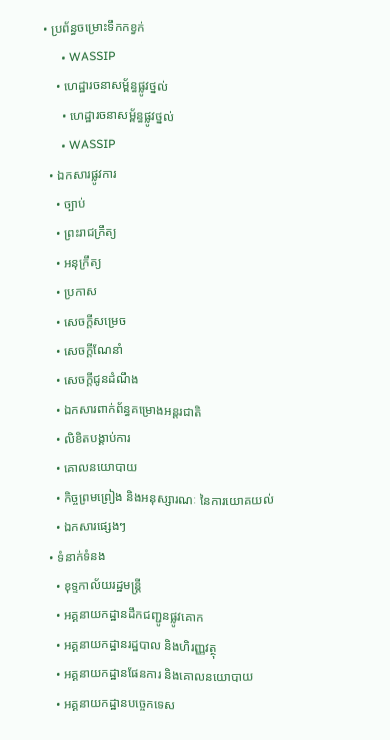• ប្រព័ន្ធចម្រោះទឹកកខ្វក់
      • WASSIP
    • ហេដ្ឋារចនាសម្ព័ន្ធផ្លូវថ្នល់
      • ហេដ្ឋារចនាសម្ព័ន្ធផ្លូវថ្នល់
      • WASSIP
  • ឯកសារផ្លូវការ
    • ច្បាប់
    • ព្រះរាជក្រឹត្យ
    • អនុក្រឹត្យ
    • ប្រកាស
    • សេចក្តីសម្រេច
    • សេចក្តីណែនាំ
    • សេចក្តីជូនដំណឹង
    • ឯកសារពាក់ព័ន្ធគម្រោងអន្តរជាតិ
    • លិខិតបង្គាប់ការ
    • គោលនយោបាយ
    • កិច្ចព្រមព្រៀង និងអនុស្សារណៈ នៃការយោគយល់
    • ឯកសារផ្សេងៗ
  • ទំនាក់ទំនង
    • ខុទ្ទកាល័យរដ្ឋមន្ដ្រី
    • អគ្គនាយកដ្ឋានដឹកជញ្ជូនផ្លូវគោក
    • អគ្គនាយកដ្ឋានរដ្ឋបាល និងហិរញ្ញវត្ថុ
    • អគ្គនាយកដ្ឋានផែនការ និងគោលនយោបាយ
    • អគ្គនាយកដ្ឋានបច្ចេកទេស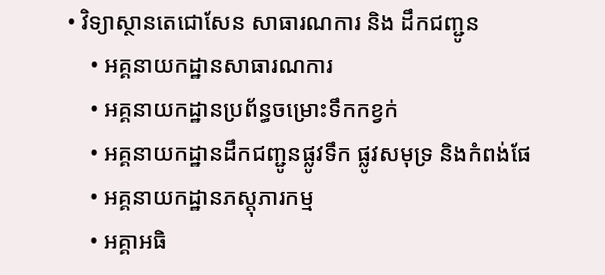• វិទ្យាស្ថានតេជោសែន សាធារណការ និង ដឹកជញ្ជូន
    • អគ្គនាយកដ្ឋានសាធារណការ
    • អគ្គនាយកដ្ឋានប្រព័ន្ធចម្រោះទឹកកខ្វក់
    • អគ្គនាយកដ្ឋានដឹកជញ្ជូនផ្លូវទឹក ផ្លូវសមុទ្រ និងកំពង់ផែ
    • អគ្គនាយកដ្ឋានភស្តុភារកម្ម
    • អគ្គាអធិ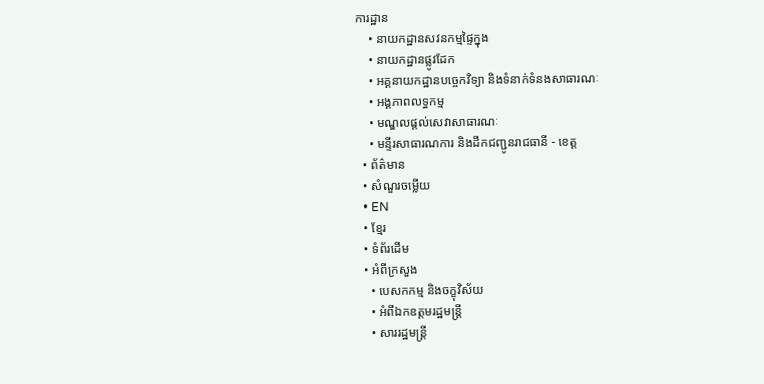ការដ្ឋាន
    • នាយកដ្ឋានសវនកម្មផ្ទៃក្នុង
    • នាយកដ្ឋានផ្លូវដែក
    • អគ្គនាយកដ្ឋានបច្ចេកវិទ្យា និងទំនាក់ទំនងសាធារណៈ
    • អង្គភាពលទ្ធកម្ម
    • មណ្ឌលផ្ដល់សេវាសាធារណៈ
    • មន្ទីរសាធារណការ និងដឹកជញ្ជូនរាជធានី - ខេត្ត
  • ព័ត៌មាន
  • សំណួរចម្លើយ
  • EN
  • ខ្មែរ
  • ទំព័រដើម
  • អំពីក្រសួង
    • បេសកកម្ម និងចក្ខុវិស័យ
    • អំពីឯកឧត្តមរដ្ឋមន្ត្រី
    • សាររដ្ឋមន្ត្រី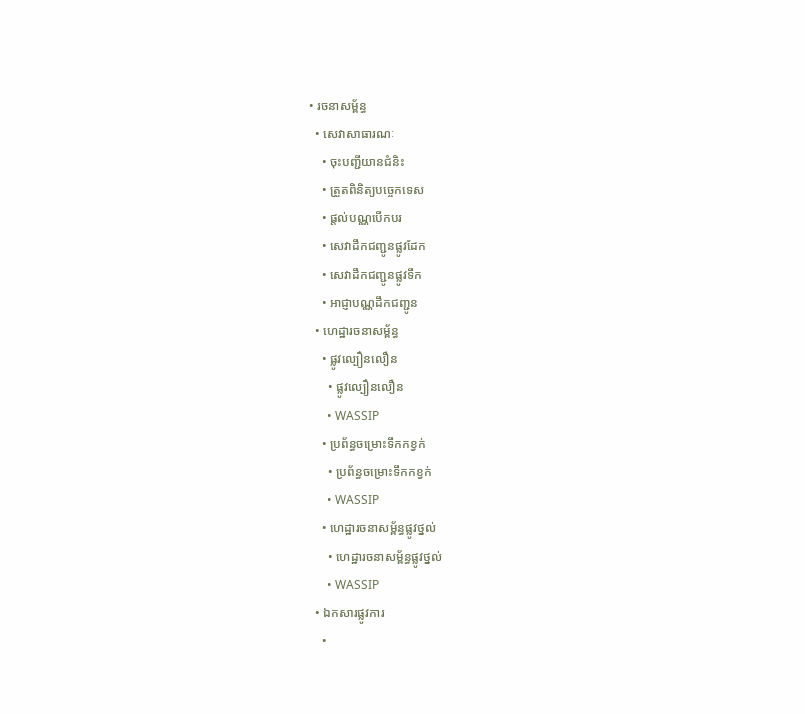• រចនាសម្ព័ន្ធ
  • សេវាសាធារណៈ
    • ចុះបញ្ជីយានជំនិះ
    • ត្រួតពិនិត្យបច្ចេកទេស
    • ផ្តល់បណ្ណបើកបរ
    • សេវាដឹកជញ្ជូនផ្លូវដែក
    • សេវាដឹកជញ្ជូនផ្លូវទឹក
    • អាជ្ញាបណ្ណដឹកជញ្ជូន
  • ហេដ្ឋារចនាសម្ព័ន្ធ
    • ផ្លូវល្បឿនលឿន
      • ផ្លូវល្បឿនលឿន
      • WASSIP
    • ប្រព័ន្ធចម្រោះទឹកកខ្វក់
      • ប្រព័ន្ធចម្រោះទឹកកខ្វក់
      • WASSIP
    • ហេដ្ឋារចនាសម្ព័ន្ធផ្លូវថ្នល់
      • ហេដ្ឋារចនាសម្ព័ន្ធផ្លូវថ្នល់
      • WASSIP
  • ឯកសារផ្លូវការ
    •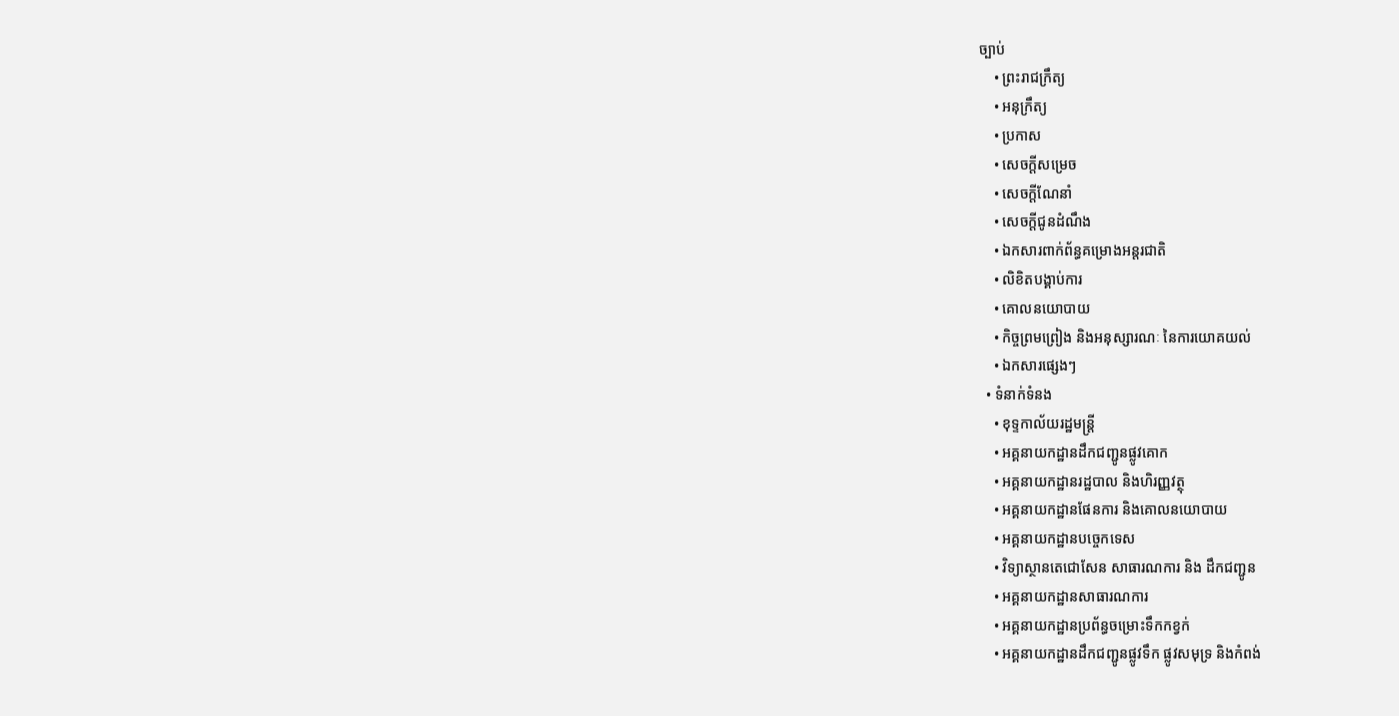ច្បាប់
    • ព្រះរាជក្រឹត្យ
    • អនុក្រឹត្យ
    • ប្រកាស
    • សេចក្តីសម្រេច
    • សេចក្តីណែនាំ
    • សេចក្តីជូនដំណឹង
    • ឯកសារពាក់ព័ន្ធគម្រោងអន្តរជាតិ
    • លិខិតបង្គាប់ការ
    • គោលនយោបាយ
    • កិច្ចព្រមព្រៀង និងអនុស្សារណៈ នៃការយោគយល់
    • ឯកសារផ្សេងៗ
  • ទំនាក់ទំនង
    • ខុទ្ទកាល័យរដ្ឋមន្ដ្រី
    • អគ្គនាយកដ្ឋានដឹកជញ្ជូនផ្លូវគោក
    • អគ្គនាយកដ្ឋានរដ្ឋបាល និងហិរញ្ញវត្ថុ
    • អគ្គនាយកដ្ឋានផែនការ និងគោលនយោបាយ
    • អគ្គនាយកដ្ឋានបច្ចេកទេស
    • វិទ្យាស្ថានតេជោសែន សាធារណការ និង ដឹកជញ្ជូន
    • អគ្គនាយកដ្ឋានសាធារណការ
    • អគ្គនាយកដ្ឋានប្រព័ន្ធចម្រោះទឹកកខ្វក់
    • អគ្គនាយកដ្ឋានដឹកជញ្ជូនផ្លូវទឹក ផ្លូវសមុទ្រ និងកំពង់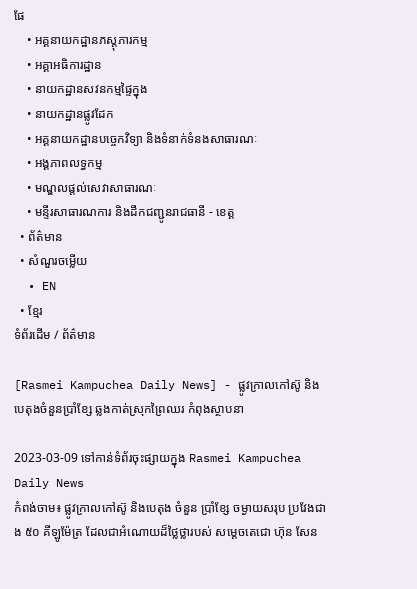ផែ
    • អគ្គនាយកដ្ឋានភស្តុភារកម្ម
    • អគ្គាអធិការដ្ឋាន
    • នាយកដ្ឋានសវនកម្មផ្ទៃក្នុង
    • នាយកដ្ឋានផ្លូវដែក
    • អគ្គនាយកដ្ឋានបច្ចេកវិទ្យា និងទំនាក់ទំនងសាធារណៈ
    • អង្គភាពលទ្ធកម្ម
    • មណ្ឌលផ្ដល់សេវាសាធារណៈ
    • មន្ទីរសាធារណការ និងដឹកជញ្ជូនរាជធានី - ខេត្ត
  • ព័ត៌មាន
  • សំណួរចម្លើយ
  • EN
  • ខ្មែរ
ទំព័រដើម / ព័ត៌មាន

[Rasmei Kampuchea Daily News] - ផ្លូវក្រាលកៅស៊ូ និងបេតុងចំនួនប្រាំខ្សែ ឆ្លងកាត់ស្រុកព្រៃឈរ កំពុងស្ថាបនា

2023-03-09 ទៅកាន់ទំព័រចុះផ្សាយក្នុង Rasmei Kampuchea Daily News
កំពង់ចាម៖ ផ្លូវក្រាលកៅស៊ូ និងបេតុង ចំនួន ប្រាំខ្សែ ចម្ងាយសរុប ប្រវែងជាង ៥០ គីឡូម៉ែត្រ ដែលជាអំណោយដ៏ថ្លៃថ្លារបស់ សម្តេចតេជោ ហ៊ុន សែន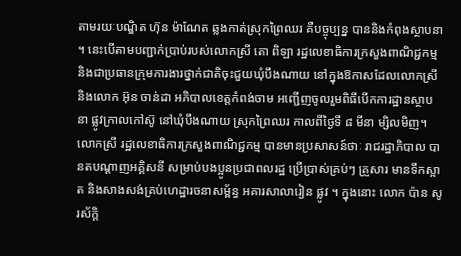តាមរយៈបណ្ឌិត ហ៊ុន ម៉ាណែត ឆ្លងកាត់ស្រុកព្រៃឈរ គឺបច្ចុប្បន្ន បាននិងកំពុងស្ថាបនា ។ នេះបើតាមបញ្ជាក់ប្រាប់របស់លោកស្រី តោ ពិឡា រដ្ឋលេខាធិការក្រសួងពាណិជ្ជកម្ម និងជាប្រធានក្រុមការងារថ្នាក់ជាតិចុះជួយឃុំបឹងណាយ នៅក្នុងឱកាសដែលលោកស្រី និងលោក អ៊ុន ចាន់ដា អភិបាលខេត្តកំពង់ចាម អញ្ជើញចូលរួមពិធីបើកការដ្ឋានស្ថាបនា ផ្លូវក្រាលកៅស៊ូ នៅឃុំបឹងណាយ ស្រុកព្រៃឈរ កាលពីថ្ងៃទី ៨ មីនា ម្សិលមិញ។ លោកស្រី រដ្ឋលេខាធិការក្រសួងពាណិជ្ជកម្ម បានមានប្រសាសន៍ថាៈ រាជរដ្ឋាភិបាល បានតបណ្តាញអគ្គិសនី សម្រាប់បងប្អូនប្រជាពលរដ្ឋ ប្រើប្រាស់គ្រប់ៗ គ្រួសារ មានទឹកស្អាត និងសាងសង់គ្រប់ហេដ្ឋារចនាសម្ព័ន្ធ អគារសាលារៀន ផ្លូវ ។ ក្នុងនោះ លោក ប៉ាន សូរស័ក្តិ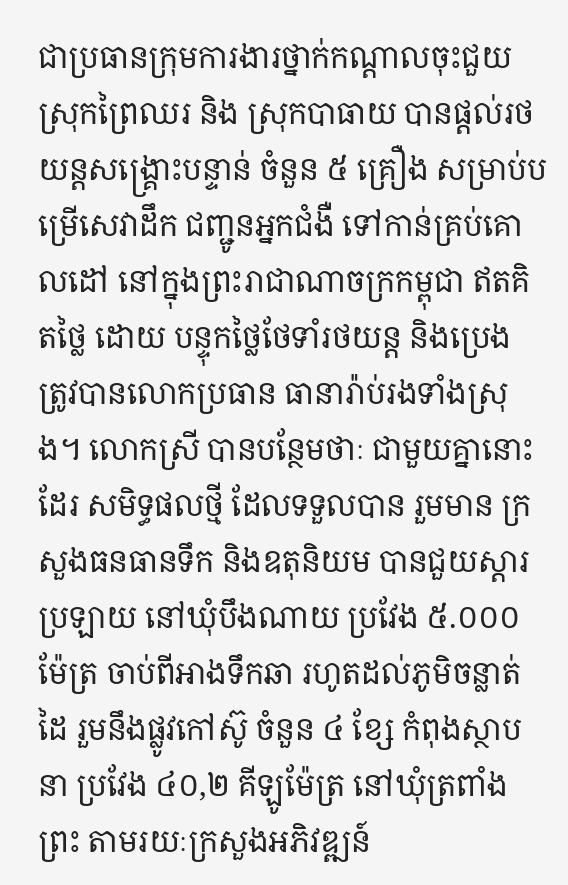ជាប្រធានក្រុមការងារថ្នាក់កណ្តាលចុះជួយស្រុកព្រៃឈរ និង ស្រុកបាធាយ បានផ្ដល់រថយន្តសង្គ្រោះបន្ទាន់ ចំនួន ៥ គ្រឿង សម្រាប់បម្រើសេវាដឹក ជញ្ជូនអ្នកជំងឺ ទៅកាន់គ្រប់គោលដៅ នៅក្នុងព្រះរាជាណាចក្រកម្ពុជា ឥតគិតថ្លៃ ដោយ បន្ទុកថ្លៃថែទាំរថយន្ត និងប្រេង ត្រូវបានលោកប្រធាន ធានារ៉ាប់រងទាំងស្រុង។ លោកស្រី បានបន្ថែមថាៈ ជាមួយគ្នានោះដែរ សមិទ្ធផលថ្មី ដែលទទួលបាន រួមមាន ក្រសួងធនធានទឹក និងឧតុនិយម បានជួយស្តារប្រឡាយ នៅឃុំបឹងណាយ ប្រវែង ៥.០០០ ម៉ែត្រ ចាប់ពីអាងទឹកឆា រហូតដល់ភូមិចន្លាត់ដៃ រួមនឹងផ្លូវកៅស៊ូ ចំនួន ៤ ខ្សែ កំពុងស្ថាបនា ប្រវែង ៤០,២ គីឡូម៉ែត្រ នៅឃុំត្រពាំងព្រះ តាមរយៈក្រសួងអភិវឌ្ឍន៍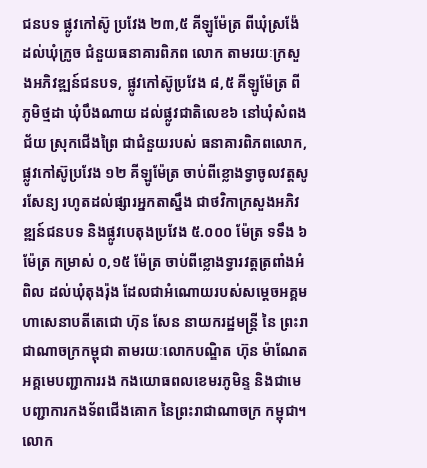ជនបទ ផ្លូវកៅស៊ូ ប្រវែង ២៣,៥ គីឡូម៉ែត្រ ពីឃុំស្រង៉ែ ដល់ឃុំក្រូច ជំនួយធនាគារពិភព លោក តាមរយៈក្រសួងអភិវឌ្ឍន៍ជនបទ, ផ្លូវកៅស៊ូប្រវែង ៨,៥ គីឡូម៉ែត្រ ពីភូមិថ្មដា ឃុំបឹងណាយ ដល់ផ្លូវជាតិលេខ៦ នៅឃុំសំពងជ័យ ស្រុកជើងព្រៃ ជាជំនួយរបស់ ធនាគារពិភពលោក, ផ្លូវកៅស៊ូប្រវែង ១២ គីឡូម៉ែត្រ ចាប់ពីខ្លោងទ្វាចូលវត្តសូរសែន្យ រហូតដល់ផ្សារអ្នកតាស្នឹង ជាថវិកាក្រសួងអភិវឌ្ឍន៍ជនបទ និងផ្លូវបេតុងប្រវែង ៥.០០០ ម៉ែត្រ ទទឹង ៦ម៉ែត្រ កម្រាស់ ០,១៥ ម៉ែត្រ ចាប់ពីខ្លោងទ្វារវត្តត្រពាំងអំពិល ដល់ឃុំតុងរ៉ុង ដែលជាអំណោយរបស់សម្តេចអគ្គមហាសេនាបតីតេជោ ហ៊ុន សែន នាយករដ្ឋមន្ត្រី នៃ ព្រះរាជាណាចក្រកម្ពុជា តាមរយៈលោកបណ្ឌិត ហ៊ុន ម៉ាណែត អគ្គមេបញ្ជាការរង កងយោធពលខេមរភូមិន្ទ និងជាមេបញ្ជាការកងទ័ពជើងគោក នៃព្រះរាជាណាចក្រ កម្ពុជា។ លោក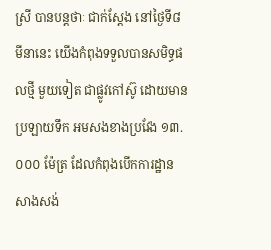ស្រី បានបន្តថាៈ ជាក់ស្ដែង នៅថ្ងៃទី៨ មីនានេះ យើងកំពុងទទួលបានសមិទ្ធផលថ្មី មួយទៀត ជាផ្លូវកៅស៊ូ ដោយមានប្រឡាយទឹក អមសងខាងប្រវែង ១៣.០០០ ម៉ែត្រ ដែលកំពុងបើកការដ្ឋានសាងសង់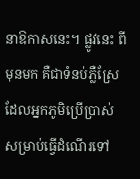នាឱកាសនេះ។ ផ្លូវនេះ ពីមុនមក គឺជាទំនប់ភ្លឺស្រែ ដែលអ្នកភូមិប្រើប្រាស់ សម្រាប់ធ្វើដំណើរទៅ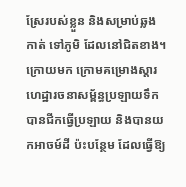ស្រែរបស់ខ្លួន និងសម្រាប់ឆ្លងកាត់ ទៅភូមិ ដែលនៅជិតខាង។ ក្រោយមក ក្រោមគម្រោងស្ដារហេដ្ឋារចនាសម្ព័ន្ធប្រឡាយទឹក បានជីកធ្វើប្រឡាយ និងបានយកអាចម៍ដី ប៉ះបន្ថែម ដែលធ្វើឱ្យ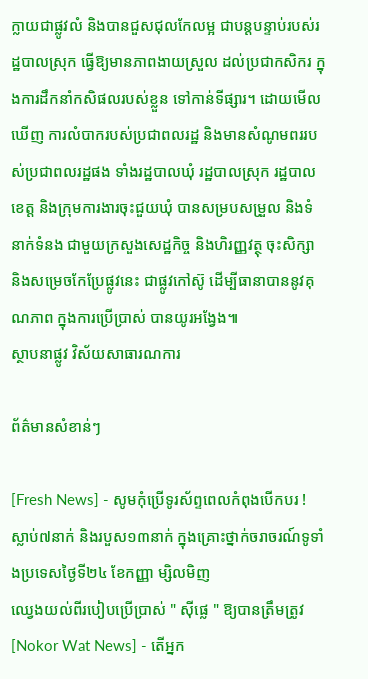ក្លាយជាផ្លូវលំ និងបានជួសជុលកែលម្អ ជាបន្តបន្ទាប់របស់រដ្ឋបាលស្រុក ធ្វើឱ្យមានភាពងាយស្រួល ដល់ប្រជាកសិករ ក្នុងការដឹកនាំកសិផលរបស់ខ្លួន ទៅកាន់ទីផ្សារ។ ដោយមើលឃើញ ការលំបាករបស់ប្រជាពលរដ្ឋ និងមានសំណូមពររបស់ប្រជាពលរដ្ឋផង ទាំងរដ្ឋបាលឃុំ រដ្ឋបាលស្រុក រដ្ឋបាលខេត្ត និងក្រុមការងារចុះជួយឃុំ បានសម្របសម្រួល និងទំនាក់ទំនង ជាមួយក្រសួងសេដ្ឋកិច្ច និងហិរញ្ញវត្ថុ ចុះសិក្សា និងសម្រេចកែប្រែផ្លូវនេះ ជាផ្លូវកៅស៊ូ ដើម្បីធានាបាននូវគុណភាព ក្នុងការប្រើប្រាស់ បានយូរអង្វែង៕
ស្ថាបនាផ្លូវ វិស័យសាធារណការ

ព័ត៌មានសំខាន់ៗ

[Fresh News] - សូមកុំប្រើទូរស័ព្ទពេលកំពុងបើកបរ ! ស្លាប់៧នាក់ និងរបួស១៣នាក់ ក្នុងគ្រោះថ្នាក់ចរាចរណ៍ទូទាំងប្រទេសថ្ងៃទី២៤ ខែកញ្ញា ម្សិលមិញ
ឈ្វេងយល់ពីរបៀបប្រើប្រាស់ " ស៊ីផ្លេ " ឱ្យបានត្រឹមត្រូវ
[Nokor Wat News] - តើអ្នក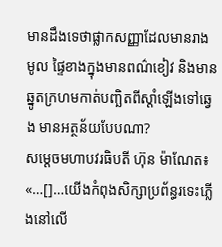មានដឹងទេថាផ្លាកសញ្ញាដែលមានរាងមូល ផ្ទៃខាងក្នុងមានពណ៌ខៀវ និងមានឆ្នូតក្រហមកាត់បញ្ឆិតពីស្ដាំឡើងទៅឆ្វេង មានអត្ថន័យបែបណា?
សម្តេចមហាបវរធិបតី ហ៊ុន ម៉ាណែត៖ «…[]…យើងកំពុងសិក្សាប្រព័ន្ធរទេះភ្លើងនៅលើ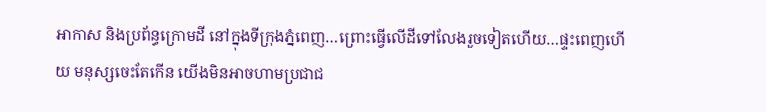អាកាស និងប្រព័ន្ធក្រោមដី នៅក្នុងទីក្រុងភ្នំពេញ…ព្រោះធ្វើលើដីទៅលែងរួចទៀតហើយ…ផ្ទះពេញហើយ មនុស្សចេះតែកើន យើងមិនអាចហាមប្រជាជ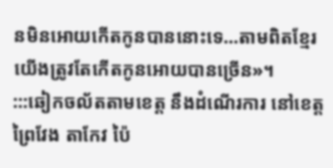នមិនអោយកើតកូនបាននោះទេ…តាមពិតខ្មែរយើងត្រូវតែកើតកូនអោយបានច្រើន»។
:::ឆៀកចល័តតាមខេត្ត នឹងដំណើរការ នៅខេត្តព្រៃវែង តាកែវ ប៉ៃ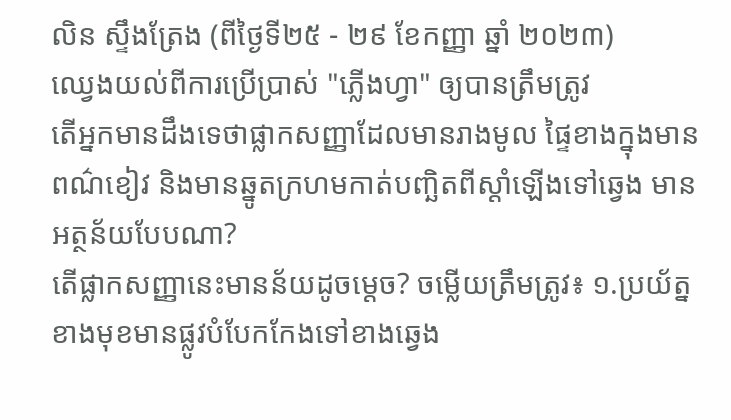លិន ស្ទឹងត្រែង (ពីថ្ងៃទី២៥ - ២៩ ខែកញ្ញា ឆ្នាំ ២០២៣)
ឈ្វេងយល់ពីការប្រើប្រាស់ "ភ្លើងហ្វា" ឲ្យបានត្រឹមត្រូវ
តើអ្នកមានដឹងទេថាផ្លាកសញ្ញាដែលមានរាងមូល ផ្ទៃខាងក្នុងមានពណ៌ខៀវ និងមានឆ្នូតក្រហមកាត់បញ្ឆិតពីស្ដាំឡើងទៅឆ្វេង មានអត្ថន័យបែបណា?
តើផ្លាកសញ្ញានេះមានន័យដូចម្តេច? ចម្លើយត្រឹមត្រូវ៖ ១.ប្រយ័ត្នខាងមុខមានផ្លូវបំបែកកែងទៅខាងឆ្វេង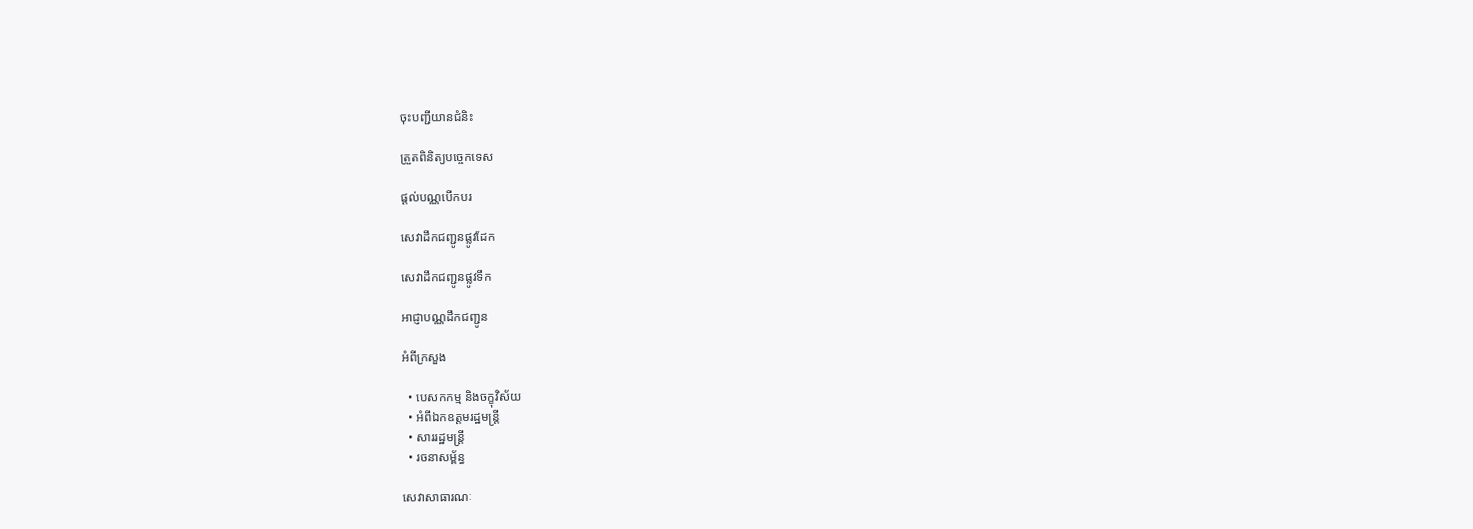ចុះបញ្ជីយានជំនិះ

ត្រួតពិនិត្យបច្ចេកទេស

ផ្តល់បណ្ណបើកបរ

សេវាដឹកជញ្ជូនផ្លូវដែក

សេវាដឹកជញ្ជូនផ្លូវទឹក

អាជ្ញាបណ្ណដឹកជញ្ជូន

អំពីក្រសួង

  • បេសកកម្ម និងចក្ខុវិស័យ
  • អំពីឯកឧត្តមរដ្ឋមន្ត្រី
  • សាររដ្ឋមន្ត្រី
  • រចនាសម្ព័ន្ធ

សេវាសាធារណៈ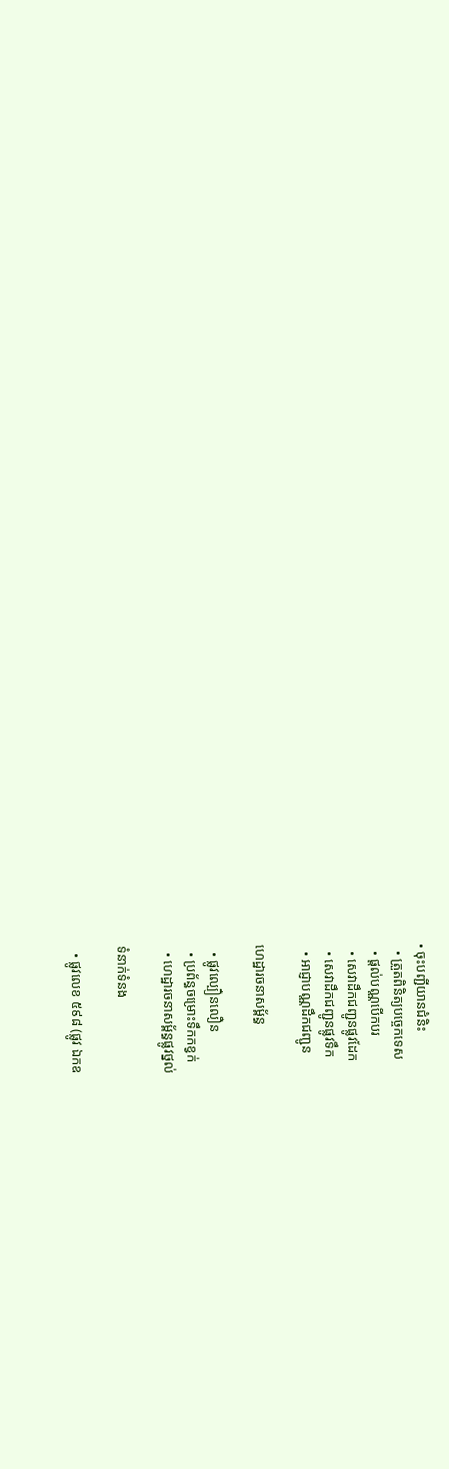• ចុះបញ្ជីយានជំនិះ
  • ត្រួតពិនិត្យបច្ចេកទេស
  • ផ្តល់បណ្ណបើកបរ
  • សេវាដឹកជញ្ជូនផ្លូវដែក
  • សេវាដឹកជញ្ជូនផ្លូវទឹក
  • អាជ្ញាបណ្ណដឹកជញ្ជូន

ហេដ្ឋារចនាសម្ព័ន្ធ

  • ផ្លូវល្បឿនលឿន
  • ប្រព័ន្ធចម្រោះទឹកកខ្វក់
  • ហេដ្ឋារចនាសម្ព័ន្ធផ្លូវថ្នល់

ទំនាក់ទំនង

  • ផ្លូវលេខ ៥៩៨ (ផ្លូវ ឯកឧ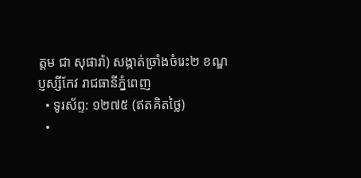ត្ដម ជា សុផារ៉ា) សង្កាត់ច្រាំងចំរេះ២ ខណ្ឌប្ញស្សីកែវ រាជធានីភ្នំពេញ
  • ទូរស័ព្ទ: ១២៧៥ (ឥតគិតថ្លៃ)
  •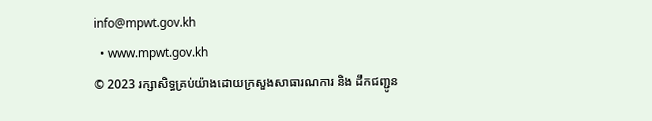info@mpwt.gov.kh
  • www.mpwt.gov.kh
© 2023 រក្សាសិទ្ធគ្រប់យ៉ាងដោយក្រសួងសាធារណការ និង ដឹកជញ្ជូន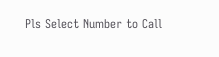Pls Select Number to Call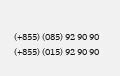(+855) (085) 92 90 90
(+855) (015) 92 90 90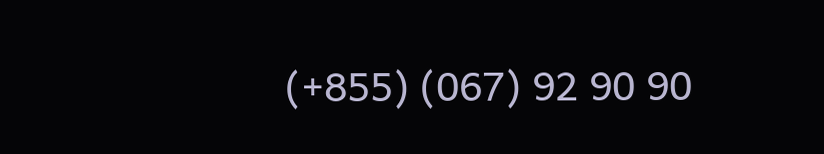(+855) (067) 92 90 90